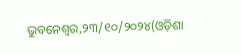ଭୁବନେଶ୍ୱର,୨୩/୧୦/୨୦୨୪(ଓଡ଼ିଶା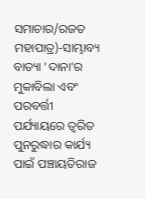ସମାଚାର/ରଜତ ମହାପାତ୍ର)-ସାମ୍ଭାବ୍ୟ ବାତ୍ୟା ‘ଦାନା’ର ମୁକାବିଲା ଏବଂ ପରବର୍ତ୍ତୀ ପର୍ଯ୍ୟାୟରେ ତ୍ଵରିତ ପୁନରୁଦ୍ଧାର କାର୍ଯ୍ୟ ପାଇଁ ପଞ୍ଚାୟତିରାଜ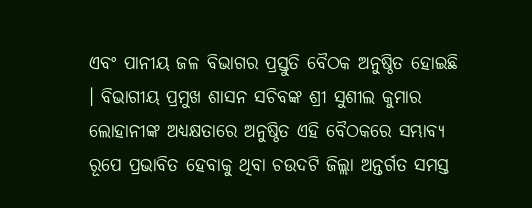ଏବଂ ପାନୀୟ ଜଳ ବିଭାଗର ପ୍ରସ୍ତୁତି ବୈଠକ ଅନୁଷ୍ଠିତ ହୋଇଛି । ବିଭାଗୀୟ ପ୍ରମୁଖ ଶାସନ ସଚିବଙ୍କ ଶ୍ରୀ ସୁଶୀଲ କୁମାର ଲୋହାନୀଙ୍କ ଅଧ୍ୟକ୍ଷତାରେ ଅନୁଷ୍ଠିତ ଏହି ବୈଠକରେ ସମ୍ଭାବ୍ୟ ରୂପେ ପ୍ରଭାବିତ ହେବାକୁ ଥିବା ଚଉଦଟି ଜିଲ୍ଲା ଅନ୍ତର୍ଗତ ସମସ୍ତ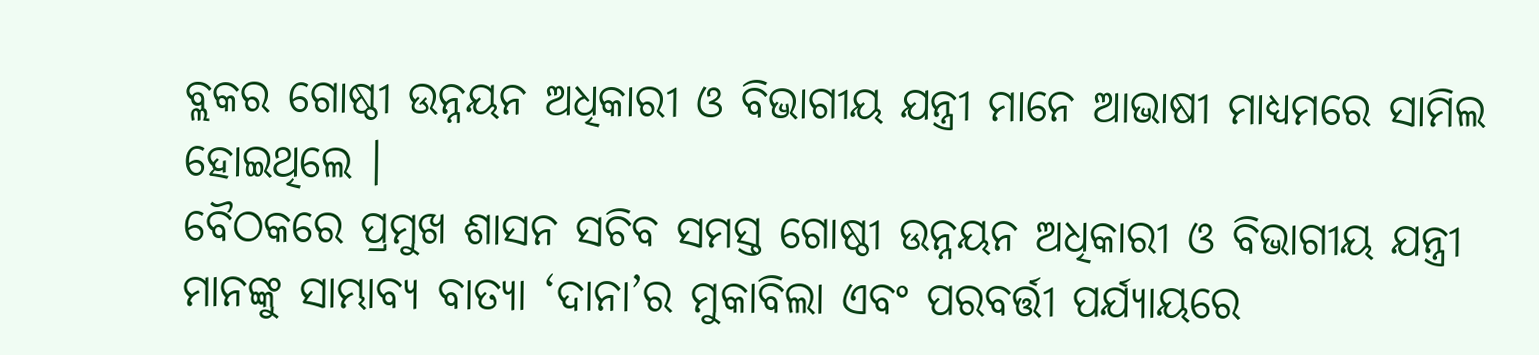ବ୍ଲକର ଗୋଷ୍ଠୀ ଉନ୍ନୟନ ଅଧିକାରୀ ଓ ବିଭାଗୀୟ ଯନ୍ତ୍ରୀ ମାନେ ଆଭାଷୀ ମାଧ୍ୟମରେ ସାମିଲ ହୋଇଥିଲେ ।
ବୈଠକରେ ପ୍ରମୁଖ ଶାସନ ସଚିବ ସମସ୍ତ ଗୋଷ୍ଠୀ ଉନ୍ନୟନ ଅଧିକାରୀ ଓ ବିଭାଗୀୟ ଯନ୍ତ୍ରୀ ମାନଙ୍କୁ ସାମ୍ଭାବ୍ୟ ବାତ୍ୟା ‘ଦାନା’ର ମୁକାବିଲା ଏବଂ ପରବର୍ତ୍ତୀ ପର୍ଯ୍ୟାୟରେ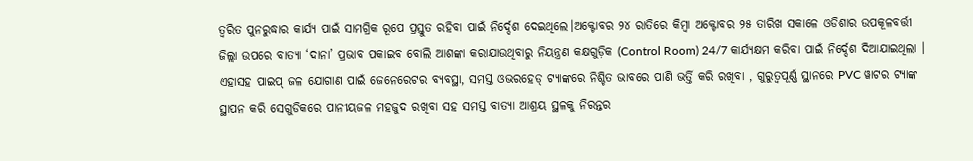ତ୍ଵରିତ ପୁନରୁଦ୍ଧାର କାର୍ଯ୍ୟ ପାଇଁ ସାମଗ୍ରିକ ରୂପେ ପ୍ରସ୍ତୁତ ରହିବା ପାଇଁ ନିର୍ଦ୍ଦେଶ ଦେଇଥିଲେ।ଅକ୍ଟୋବର ୨୪ ରାତିରେ କିମ୍ବା ଅକ୍ଟୋବର ୨୫ ତାରିଖ ସକାଳେ ଓଡିଶାର ଉପକୂଳବର୍ତ୍ତୀ ଜିଲ୍ଲା ଉପରେ ବାତ୍ୟା ‘ଦାନା’ ପ୍ରଭାବ ପକାଇବ ବୋଲି ଆଶଙ୍କା କରାଯାଉଥିବାରୁ ନିୟନ୍ତ୍ରଣ କକ୍ଷଗୁଡ଼ିକ (Control Room) 24/7 କାର୍ଯ୍ୟକ୍ଷମ କରିବା ପାଇଁ ନିର୍ଦ୍ଦେଶ ଦିଆଯାଇଥିଲା ।
ଏହାସହ ପାଇପ୍ ଜଳ ଯୋଗାଣ ପାଇଁ ଜେନେରେଟର ବ୍ୟବସ୍ଥା, ସମସ୍ତ ଓଭରହେଡ୍ ଟ୍ୟାଙ୍କରେ ନିଶ୍ଚିତ ଭାବରେ ପାଣି ଭର୍ତ୍ତି କରି ରଖିବା , ଗୁରୁତ୍ଵପୂର୍ଣ୍ଣ ସ୍ଥାନରେ PVC ୱାଟର ଟ୍ୟାଙ୍କ ସ୍ଥାପନ କରି ସେଗୁଡିକରେ ପାନୀୟଜଳ ମହଜୁଦ ରଖିବା ସହ ସମସ୍ତ ବାତ୍ୟା ଆଶ୍ରୟ ସ୍ଥଳକୁ ନିରନ୍ତର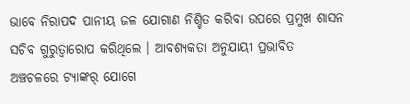ଭାବେ ନିରାପଦ ପାନୀୟ ଜଳ ଯୋଗାଣ ନିଶ୍ଚିତ କରିବା ଉପରେ ପ୍ରମୁଖ ଶାସନ ସଚିବ ଗୁରୁତ୍ଵାରୋପ କରିଥିଲେ । ଆବଶ୍ୟକତା ଅନୁଯାୟୀ ପ୍ରଭାବିତ ଅଞ୍ଚଚଳରେ ଟ୍ୟାଙ୍କର୍ ଯୋଗେ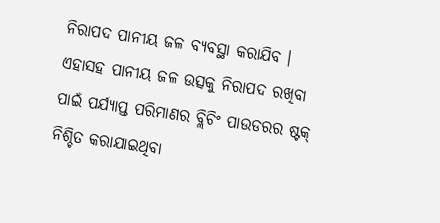ନିରାପଦ ପାନୀୟ ଜଳ ବ୍ୟବସ୍ଥା କରାଯିବ । ଏହାସହ ପାନୀୟ ଜଳ ଉତ୍ସକୁ ନିରାପଦ ରଖିବା ପାଇଁ ପର୍ଯ୍ୟାପ୍ତ ପରିମାଣର ବ୍ଲିଚିଂ ପାଉଡରର ଷ୍ଟକ୍ ନିଶ୍ଚିତ କରାଯାଇଥିବା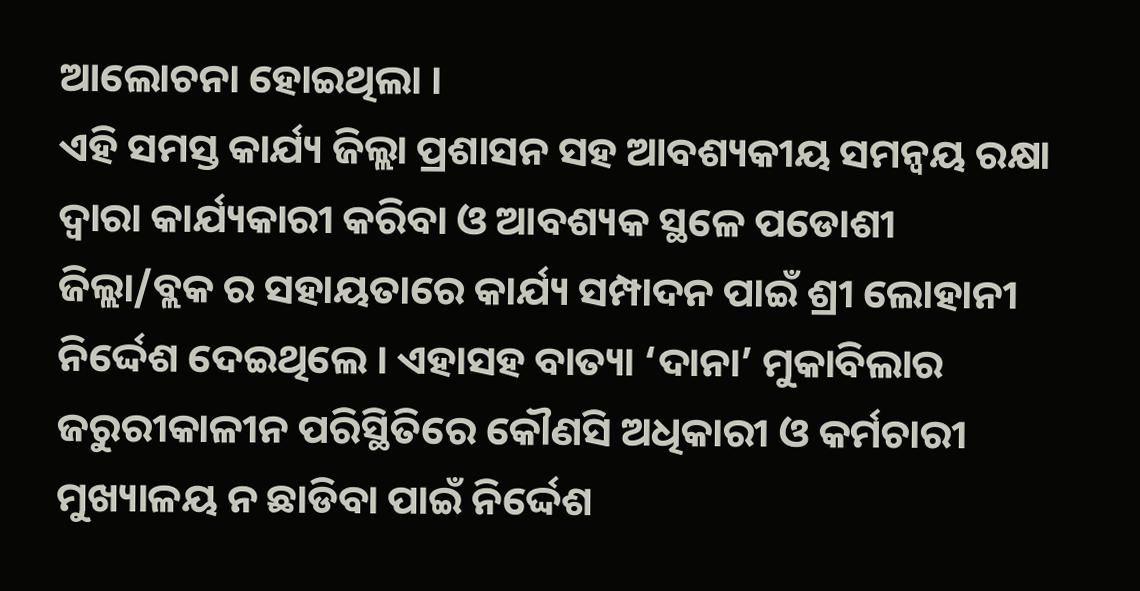ଆଲୋଚନା ହୋଇଥିଲା ।
ଏହି ସମସ୍ତ କାର୍ଯ୍ୟ ଜିଲ୍ଲା ପ୍ରଶାସନ ସହ ଆବଶ୍ୟକୀୟ ସମନ୍ବୟ ରକ୍ଷା ଦ୍ୱାରା କାର୍ଯ୍ୟକାରୀ କରିବା ଓ ଆବଶ୍ୟକ ସ୍ଥଳେ ପଡୋଶୀ ଜିଲ୍ଲା/ବ୍ଲକ ର ସହାୟତାରେ କାର୍ଯ୍ୟ ସମ୍ପାଦନ ପାଇଁ ଶ୍ରୀ ଲୋହାନୀ ନିର୍ଦ୍ଦେଶ ଦେଇଥିଲେ । ଏହାସହ ବାତ୍ୟା ‘ଦାନା’ ମୁକାବିଲାର ଜରୁରୀକାଳୀନ ପରିସ୍ଥିତିରେ କୌଣସି ଅଧିକାରୀ ଓ କର୍ମଚାରୀ ମୁଖ୍ୟାଳୟ ନ ଛାଡିବା ପାଇଁ ନିର୍ଦ୍ଦେଶ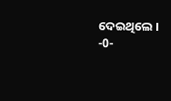ଦେଇଥିଲେ ।
-0-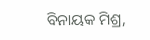ବିନାୟକ ମିଶ୍ର,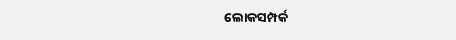ଲୋକସମ୍ପର୍କ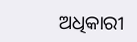ଅଧିକାରୀ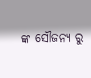ଙ୍କ ସୌଜନ୍ୟ ରୁ